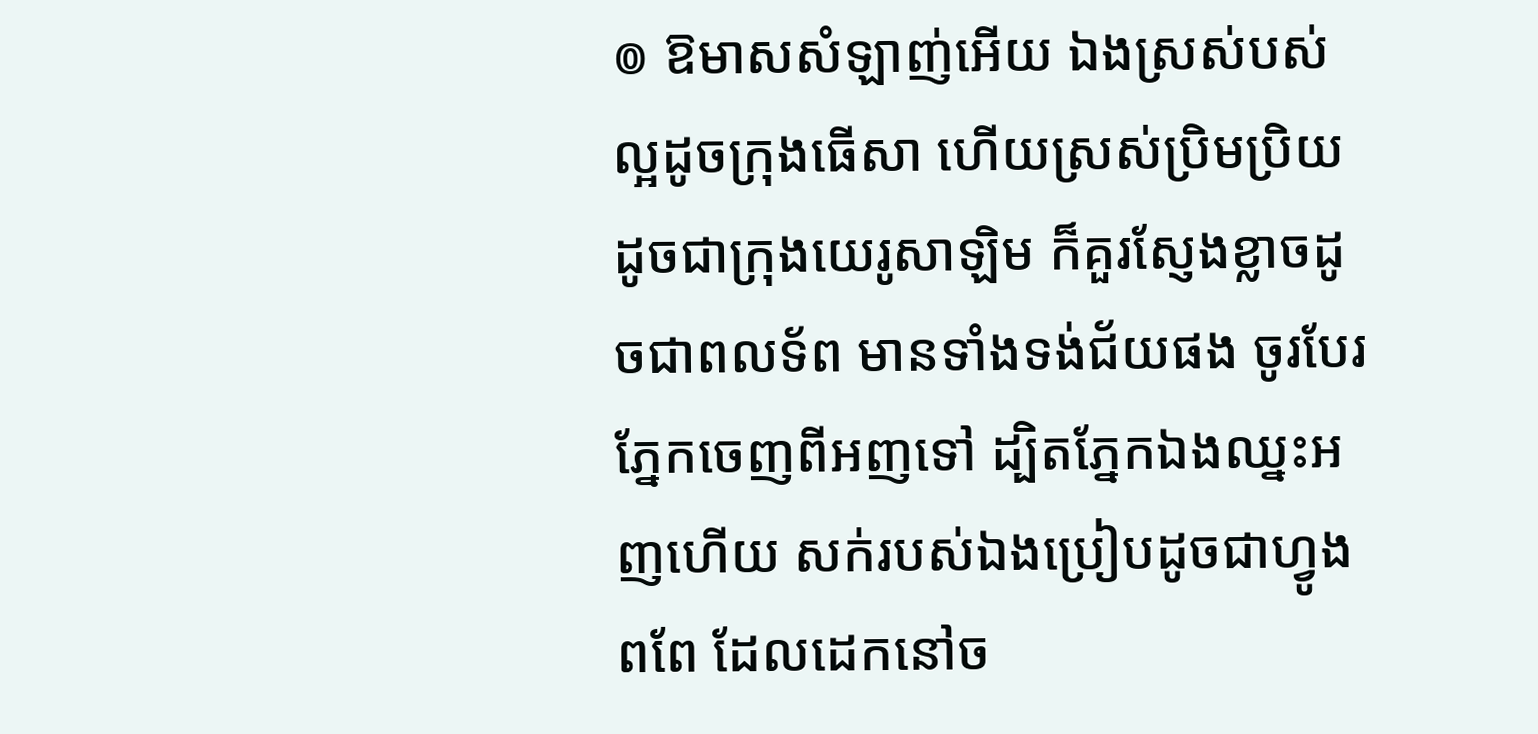៙ ឱមាសសំឡាញ់អើយ ឯងស្រស់បស់ល្អដូចក្រុងធើសា ហើយស្រស់ប្រិមប្រិយដូចជាក្រុងយេរូសាឡិម ក៏គួរស្ញែងខ្លាចដូចជាពលទ័ព មានទាំងទង់ជ័យផង ចូរបែរភ្នែកចេញពីអញទៅ ដ្បិតភ្នែកឯងឈ្នះអញហើយ សក់របស់ឯងប្រៀបដូចជាហ្វូងពពែ ដែលដេកនៅច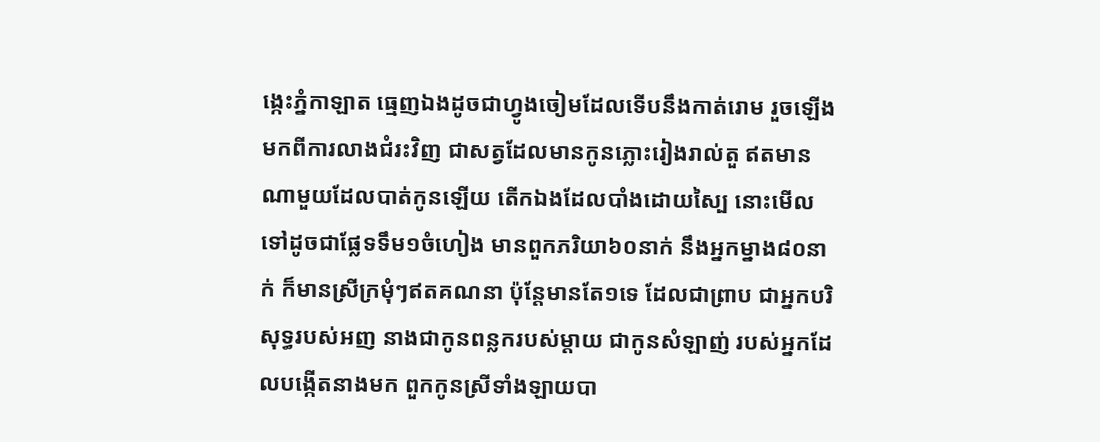ង្កេះភ្នំកាឡាត ធ្មេញឯងដូចជាហ្វូងចៀមដែលទើបនឹងកាត់រោម រួចឡើងមកពីការលាងជំរះវិញ ជាសត្វដែលមានកូនភ្លោះរៀងរាល់តួ ឥតមានណាមួយដែលបាត់កូនឡើយ តើកឯងដែលបាំងដោយស្បៃ នោះមើលទៅដូចជាផ្លែទទឹម១ចំហៀង មានពួកភរិយា៦០នាក់ នឹងអ្នកម្នាង៨០នាក់ ក៏មានស្រីក្រមុំៗឥតគណនា ប៉ុន្តែមានតែ១ទេ ដែលជាព្រាប ជាអ្នកបរិសុទ្ធរបស់អញ នាងជាកូនពន្លករបស់ម្តាយ ជាកូនសំឡាញ់ របស់អ្នកដែលបង្កើតនាងមក ពួកកូនស្រីទាំងឡាយបា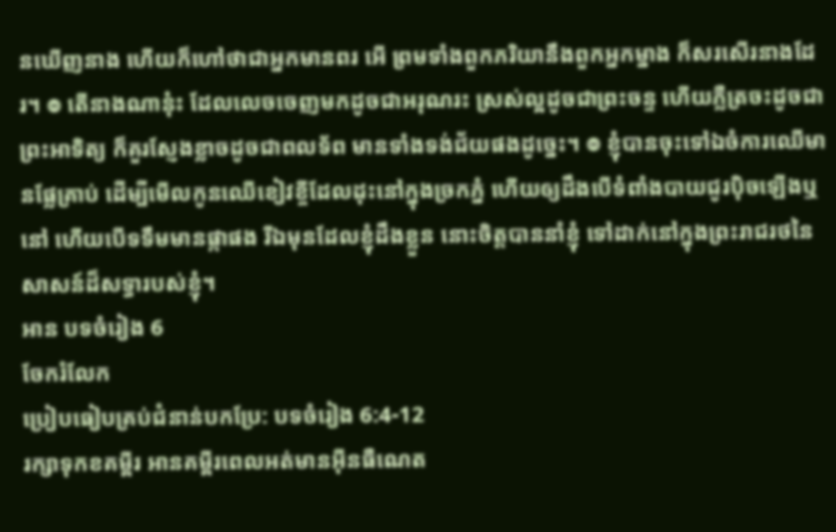នឃើញនាង ហើយក៏ហៅថាជាអ្នកមានពរ អើ ព្រមទាំងពួកភរិយានឹងពួកអ្នកម្នាង ក៏សរសើរនាងដែរ។ ៙ តើនាងណានុ៎ះ ដែលលេចចេញមកដូចជាអរុណរះ ស្រស់ល្អដូចជាព្រះចន្ទ ហើយភ្លឺត្រចះដូចជាព្រះអាទិត្យ ក៏គួរស្ញែងខ្លាចដូចជាពលទ័ព មានទាំងទង់ជ័យផងដូច្នេះ។ ៙ ខ្ញុំបានចុះទៅឯចំការឈើមានផ្លែគ្រាប់ ដើម្បីមើលកូនឈើខៀវខ្ចីដែលដុះនៅក្នុងច្រកភ្នំ ហើយឲ្យដឹងបើទំពាំងបាយជូរប៉ិចឡើងឬនៅ ហើយបើទទឹមមានផ្កាផង រីឯមុនដែលខ្ញុំដឹងខ្លួន នោះចិត្តបាននាំខ្ញុំ ទៅដាក់នៅក្នុងព្រះរាជរថនៃសាសន៍ដ៏សទ្ធារបស់ខ្ញុំ។
អាន បទចំរៀង 6
ចែករំលែក
ប្រៀបធៀបគ្រប់ជំនាន់បកប្រែ: បទចំរៀង 6:4-12
រក្សាទុកខគម្ពីរ អានគម្ពីរពេលអត់មានអ៊ីនធឺណេត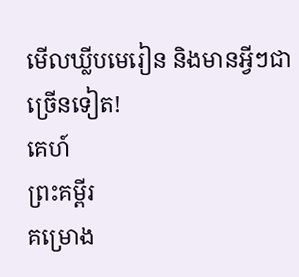មើលឃ្លីបមេរៀន និងមានអ្វីៗជាច្រើនទៀត!
គេហ៍
ព្រះគម្ពីរ
គម្រោង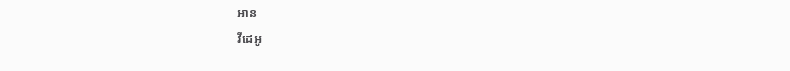អាន
វីដេអូ